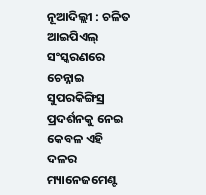ନୂଆଦିଲ୍ଲୀ : ଚଳିତ ଆଇପିଏଲ୍ ସଂସ୍କରଣରେ ଚେନ୍ନାଇ ସୁପରକିଙ୍ଗିସ୍ର ପ୍ରଦର୍ଶନକୁ ନେଇ କେବଳ ଏହି ଦଳର ମ୍ୟାନେଜମେଣ୍ଟ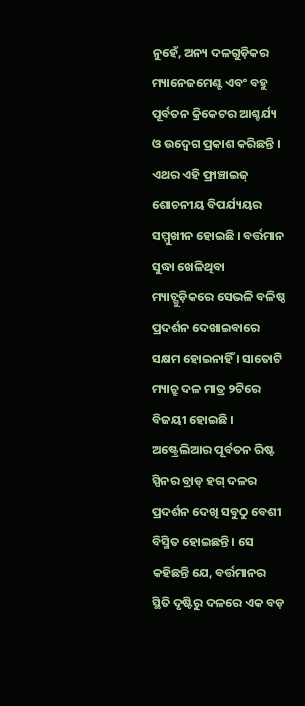ନୁହେଁ, ଅନ୍ୟ ଦଳଗୁଡ଼ିକର ମ୍ୟାନେଜମେଣ୍ଟ ଏବଂ ବହୁ ପୂର୍ବତନ କ୍ରିକେଟର ଆଶ୍ଚର୍ଯ୍ୟ ଓ ଉଦ୍ବେଗ ପ୍ରକାଶ କରିଛନ୍ତି । ଏଥର ଏହି ଫ୍ରାଞ୍ଚାଇଜ୍ ଶୋଚନୀୟ ବିପର୍ଯ୍ୟୟର ସମ୍ମୁଖୀନ ହୋଇଛି । ବର୍ତ୍ତମାନ ସୁଦ୍ଧା ଖେଳିଥିବା ମ୍ୟାଚ୍ଗୁଡ଼ିକରେ ସେଭଳି ବଳିଷ୍ଠ ପ୍ରଦର୍ଶନ ଦେଖାଇବାରେ ସକ୍ଷମ ହୋଇନାହିଁ । ସାତୋଟି ମ୍ୟାଚ୍ରୁ ଦଳ ମାତ୍ର ୨ଟିରେ ବିଜୟୀ ହୋଇଛି । ଅଷ୍ଟ୍ରେଲିଆର ପୂର୍ବତନ ରିଷ୍ଟ ସ୍ପିନର ବ୍ରାଡ୍ ହଗ୍ ଦଳର ପ୍ରଦର୍ଶନ ଦେଖି ସବୁଠୁ ବେଶୀ ବିସ୍ମିତ ହୋଇଛନ୍ତି । ସେ କହିଛନ୍ତି ଯେ, ବର୍ତ୍ତମାନର ସ୍ଥିତି ଦୃଷ୍ଟିରୁ ଦଳରେ ଏକ ବଡ଼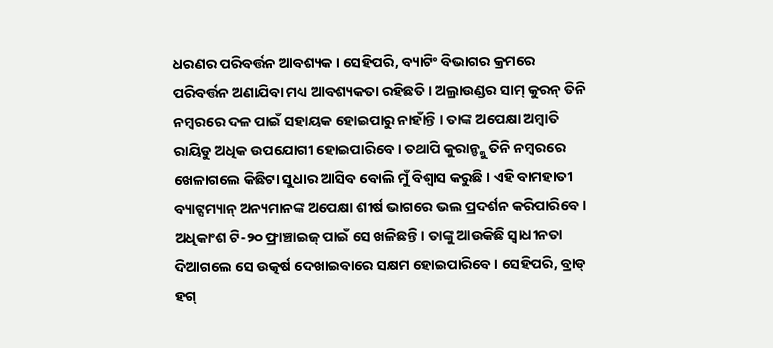ଧରଣର ପରିବର୍ତ୍ତନ ଆବଶ୍ୟକ । ସେହିପରି, ବ୍ୟାଟିଂ ବିଭାଗର କ୍ରମରେ ପରିବର୍ତ୍ତନ ଅଣାଯିବା ମଧ୍ୟ ଆବଶ୍ୟକତା ରହିଛତି । ଅଲ୍ରାଉଣ୍ଡର ସାମ୍ କୁରନ୍ ତିନି ନମ୍ବରରେ ଦଳ ପାଇଁ ସହାୟକ ହୋଇପାରୁ ନାହାଁନ୍ତି । ତାଙ୍କ ଅପେକ୍ଷା ଅମ୍ବାତି ରାୟିଡୁ ଅଧିକ ଉପଯୋଗୀ ହୋଇପାରିବେ । ତଥାପି କୁରାନ୍ଙ୍କୁ ତିନି ନମ୍ବରରେ ଖେଳାଗଲେ କିଛିଟା ସୁଧାର ଆସିବ ବୋଲି ମୁଁ ବିଶ୍ୱାସ କରୁଛି । ଏହି ବାମହାତୀ ବ୍ୟାଟ୍ସମ୍ୟାନ୍ ଅନ୍ୟମାନଙ୍କ ଅପେକ୍ଷା ଶୀର୍ଷ ଭାଗରେ ଭଲ ପ୍ରଦର୍ଶନ କରିପାରିବେ । ଅଧିକାଂଶ ଟି-୨୦ ଫ୍ରାଞ୍ଚାଇଜ୍ ପାଇଁ ସେ ଖଳିଛନ୍ତି । ତାଙ୍କୁ ଆଉକିଛି ସ୍ୱାଧୀନତା ଦିଆଗଲେ ସେ ଉତ୍କର୍ଷ ଦେଖାଇବାରେ ସକ୍ଷମ ହୋଇପାରିବେ । ସେହିପରି, ବ୍ରାଡ୍ ହଗ୍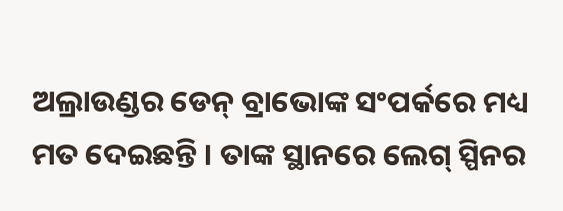ଅଲ୍ରାଉଣ୍ଡର ଡେନ୍ ବ୍ରାଭୋଙ୍କ ସଂପର୍କରେ ମଧ୍ୟ ମତ ଦେଇଛନ୍ତି । ତାଙ୍କ ସ୍ଥାନରେ ଲେଗ୍ ସ୍ପିନର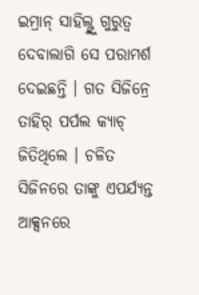ଇମ୍ରାନ୍ ସାହିଲ୍ଙ୍କୁ ଗୁରୁତ୍ୱ ଦେବାଲାଗି ସେ ପରାମର୍ଶ ଦେଇଛନ୍ତି । ଗତ ସିଜିନ୍ରେ ତାହିର୍ ପର୍ପଲ କ୍ୟାଚ୍ ଜିତିଥିଲେ । ଚଳିତ ସିଜିନରେ ତାଙ୍କୁ ଏପର୍ଯ୍ୟନ୍ତ ଆକ୍ସନରେ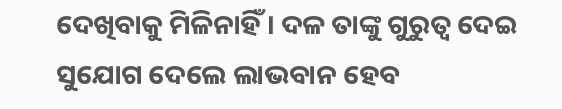ଦେଖିବାକୁ ମିଳିନାହିଁ । ଦଳ ତାଙ୍କୁ ଗୁରୁତ୍ୱ ଦେଇ ସୁଯୋଗ ଦେଲେ ଲାଭବାନ ହେବ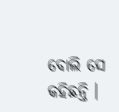ବୋଲି ସେ କହିଛନ୍ତି ।